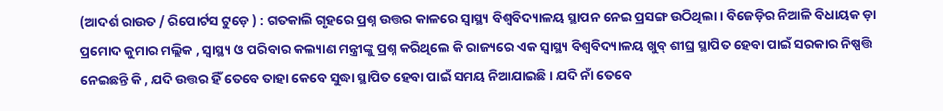(ଆଦର୍ଶ ରାଉତ / ରିପୋର୍ଟସ ଟୁଡ଼େ ) : ଗତକାଲି ଗୃହରେ ପ୍ରଶ୍ନ ଉତ୍ତର କାଳରେ ସ୍ୱାସ୍ଥ୍ୟ ବିଶ୍ୱବିଦ୍ୟାଳୟ ସ୍ଥାପନ ନେଇ ପ୍ରସଙ୍ଗ ଉଠିଥିଲା । ବିଜେଡ଼ିର ନିଆଳି ବିଧାୟକ ଡ଼ା ପ୍ରମୋଦ କୁମାର ମଲ୍ଲିକ , ସ୍ୱାସ୍ଥ୍ୟ ଓ ପରିବାର କଲ୍ୟାଣ ମନ୍ତ୍ରୀଙ୍କୁ ପ୍ରଶ୍ନ କରିଥିଲେ କି ରାଜ୍ୟରେ ଏକ ସ୍ୱାସ୍ଥ୍ୟ ବିଶ୍ୱବିଦ୍ୟାଳୟ ଖୁବ୍ ଶୀଘ୍ର ସ୍ଥାପିତ ହେବା ପାଇଁ ସରକାର ନିଷ୍ପତ୍ତି ନେଇଛନ୍ତି କି , ଯଦି ଉତ୍ତର ହିଁ ତେବେ ତାହା କେବେ ସୁଦ୍ଧା ସ୍ଥାପିତ ହେବା ପାଇଁ ସମୟ ନିଆଯାଇଛି । ଯଦି ନାଁ ତେବେ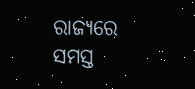ରାଜ୍ୟରେ ସମସ୍ତ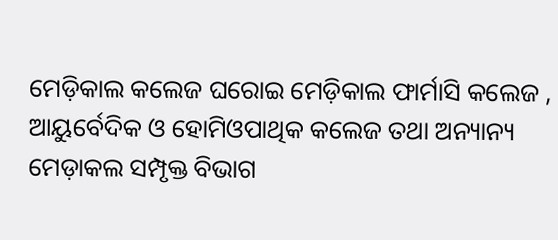ମେଡ଼ିକାଲ କଲେଜ ଘରୋଇ ମେଡ଼ିକାଲ ଫାର୍ମାସି କଲେଜ , ଆୟୁର୍ବେଦିକ ଓ ହୋମିଓପାଥିକ କଲେଜ ତଥା ଅନ୍ୟାନ୍ୟ ମେଡ଼ାକଲ ସମ୍ପୃକ୍ତ ବିଭାଗ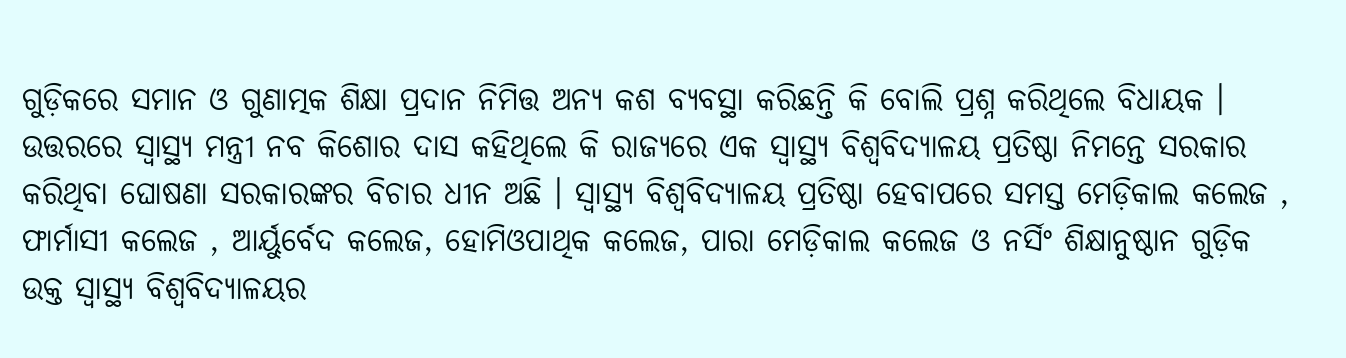ଗୁଡ଼ିକରେ ସମାନ ଓ ଗୁଣାତ୍ମକ ଶିକ୍ଷା ପ୍ରଦାନ ନିମିତ୍ତ ଅନ୍ୟ କଶ ବ୍ୟବସ୍ଥା କରିଛନ୍ତି କି ବୋଲି ପ୍ରଶ୍ନ କରିଥିଲେ ବିଧାୟକ ।
ଉତ୍ତରରେ ସ୍ୱାସ୍ଥ୍ୟ ମନ୍ତ୍ରୀ ନବ କିଶୋର ଦାସ କହିଥିଲେ କି ରାଜ୍ୟରେ ଏକ ସ୍ୱାସ୍ଥ୍ୟ ବିଶ୍ୱବିଦ୍ୟାଳୟ ପ୍ରତିଷ୍ଠା ନିମନ୍ତେ ସରକାର କରିଥିବା ଘୋଷଣା ସରକାରଙ୍କର ବିଚାର ଧୀନ ଅଛି । ସ୍ୱାସ୍ଥ୍ୟ ବିଶ୍ୱବିଦ୍ୟାଳୟ ପ୍ରତିଷ୍ଠା ହେବାପରେ ସମସ୍ତ ମେଡ଼ିକାଲ କଲେଜ , ଫାର୍ମାସୀ କଲେଜ , ଆର୍ୟୁର୍ବେଦ କଲେଜ, ହୋମିଓପାଥିକ କଲେଜ, ପାରା ମେଡ଼ିକାଲ କଲେଜ ଓ ନର୍ସିଂ ଶିକ୍ଷାନୁଷ୍ଠାନ ଗୁଡ଼ିକ ଉକ୍ତ ସ୍ୱାସ୍ଥ୍ୟ ବିଶ୍ୱବିଦ୍ୟାଳୟର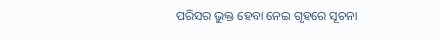ପରିସର ଭୁକ୍ତ ହେବା ନେଇ ଗୃହରେ ସୂଚନା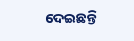ଦେଇଛନ୍ତି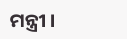ମନ୍ତ୍ରୀ ।